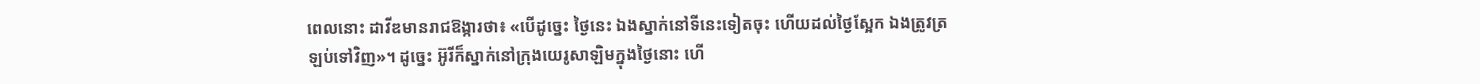ពេលនោះ ដាវីឌមានរាជឱង្ការថា៖ «បើដូច្នេះ ថ្ងៃនេះ ឯងស្នាក់នៅទីនេះទៀតចុះ ហើយដល់ថ្ងៃស្អែក ឯងត្រូវត្រឡប់ទៅវិញ»។ ដូច្នេះ អ៊ូរីក៏ស្នាក់នៅក្រុងយេរូសាឡិមក្នុងថ្ងៃនោះ ហើ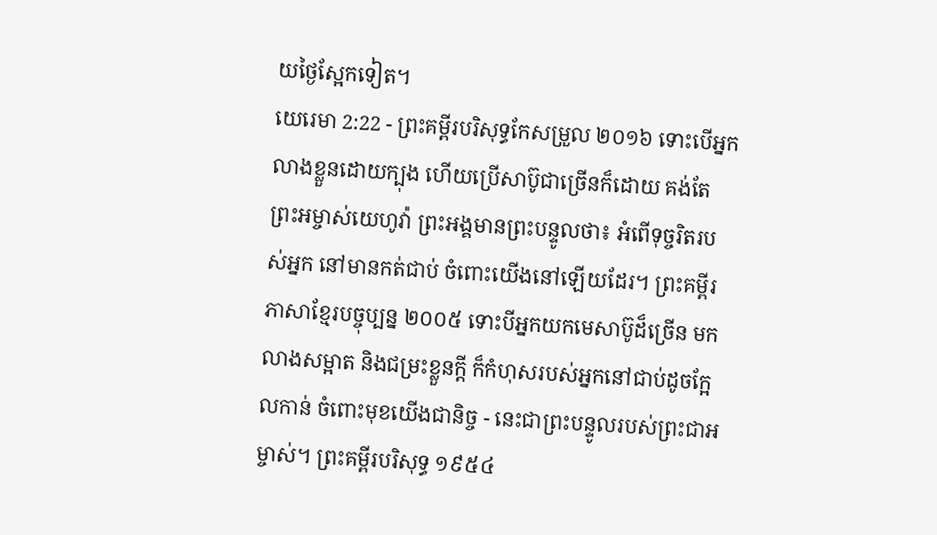យថ្ងៃស្អែកទៀត។
យេរេមា 2:22 - ព្រះគម្ពីរបរិសុទ្ធកែសម្រួល ២០១៦ ទោះបើអ្នកលាងខ្លួនដោយក្បុង ហើយប្រើសាប៊ូជាច្រើនក៏ដោយ គង់តែព្រះអម្ចាស់យេហូវ៉ា ព្រះអង្គមានព្រះបន្ទូលថា៖ អំពើទុច្ចរិតរបស់អ្នក នៅមានកត់ជាប់ ចំពោះយើងនៅឡើយដែរ។ ព្រះគម្ពីរភាសាខ្មែរបច្ចុប្បន្ន ២០០៥ ទោះបីអ្នកយកមេសាប៊ូដ៏ច្រើន មកលាងសម្អាត និងជម្រះខ្លួនក្ដី ក៏កំហុសរបស់អ្នកនៅជាប់ដូចក្អែលកាន់ ចំពោះមុខយើងជានិច្ច - នេះជាព្រះបន្ទូលរបស់ព្រះជាអម្ចាស់។ ព្រះគម្ពីរបរិសុទ្ធ ១៩៥៤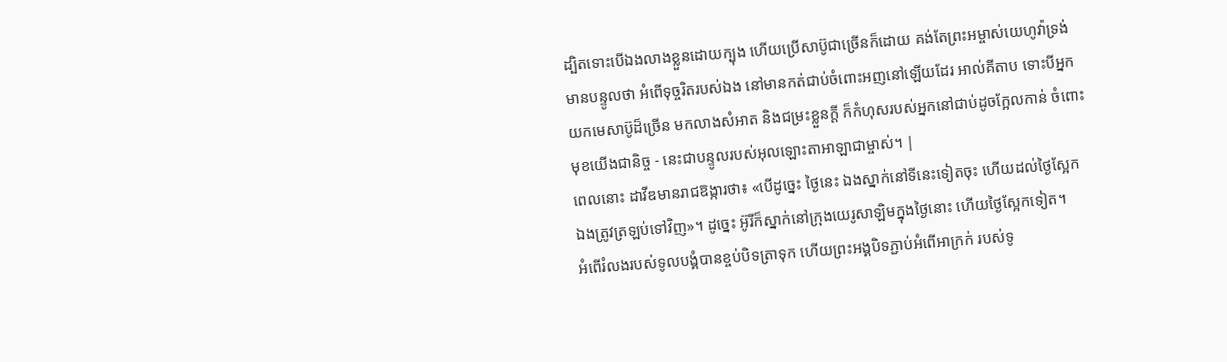ដ្បិតទោះបើឯងលាងខ្លួនដោយក្បុង ហើយប្រើសាប៊ូជាច្រើនក៏ដោយ គង់តែព្រះអម្ចាស់យេហូវ៉ាទ្រង់មានបន្ទូលថា អំពើទុច្ចរិតរបស់ឯង នៅមានកត់ជាប់ចំពោះអញនៅឡើយដែរ អាល់គីតាប ទោះបីអ្នកយកមេសាប៊ូដ៏ច្រើន មកលាងសំអាត និងជម្រះខ្លួនក្ដី ក៏កំហុសរបស់អ្នកនៅជាប់ដូចក្អែលកាន់ ចំពោះមុខយើងជានិច្ច - នេះជាបន្ទូលរបស់អុលឡោះតាអាឡាជាម្ចាស់។ |
ពេលនោះ ដាវីឌមានរាជឱង្ការថា៖ «បើដូច្នេះ ថ្ងៃនេះ ឯងស្នាក់នៅទីនេះទៀតចុះ ហើយដល់ថ្ងៃស្អែក ឯងត្រូវត្រឡប់ទៅវិញ»។ ដូច្នេះ អ៊ូរីក៏ស្នាក់នៅក្រុងយេរូសាឡិមក្នុងថ្ងៃនោះ ហើយថ្ងៃស្អែកទៀត។
អំពើរំលងរបស់ទូលបង្គំបានខ្ចប់បិទត្រាទុក ហើយព្រះអង្គបិទភ្ជាប់អំពើអាក្រក់ របស់ទូ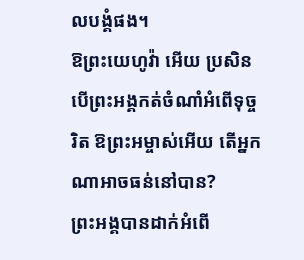លបង្គំផង។
ឱព្រះយេហូវ៉ា អើយ ប្រសិនបើព្រះអង្គកត់ចំណាំអំពើទុច្ចរិត ឱព្រះអម្ចាស់អើយ តើអ្នកណាអាចធន់នៅបាន?
ព្រះអង្គបានដាក់អំពើ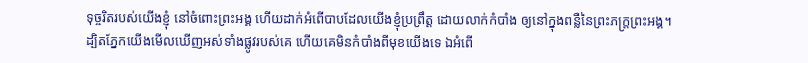ទុច្ចរិតរបស់យើងខ្ញុំ នៅចំពោះព្រះអង្គ ហើយដាក់អំពើបាបដែលយើងខ្ញុំប្រព្រឹត្ត ដោយលាក់កំបាំង ឲ្យនៅក្នុងពន្លឺនៃព្រះភក្ត្រព្រះអង្គ។
ដ្បិតភ្នែកយើងមើលឃើញអស់ទាំងផ្លូវរបស់គេ ហើយគេមិនកំបាំងពីមុខយើងទេ ឯអំពើ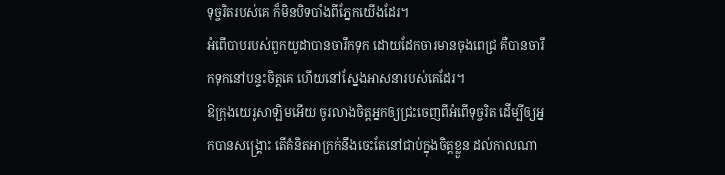ទុច្ចរិតរបស់គេ ក៏មិនបិទបាំងពីភ្នែកយើងដែរ។
អំពើបាបរបស់ពួកយូដាបានចារឹកទុក ដោយដែកចារមានចុងពេជ្រ គឺបានចារឹកទុកនៅបន្ទះចិត្តគេ ហើយនៅស្នែងអាសនារបស់គេដែរ។
ឱក្រុងយេរូសាឡិមអើយ ចូរលាងចិត្តអ្នកឲ្យជ្រះចេញពីអំពើទុច្ចរិត ដើម្បីឲ្យអ្នកបានសង្គ្រោះ តើគំនិតអាក្រក់នឹងចេះតែនៅជាប់ក្នុងចិត្តខ្លួន ដល់កាលណា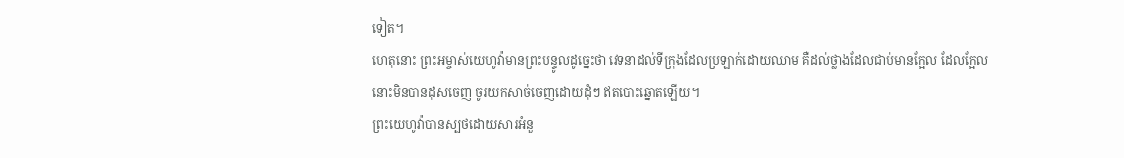ទៀត។
ហេតុនោះ ព្រះអម្ចាស់យេហូវ៉ាមានព្រះបន្ទូលដូច្នេះថា វេទនាដល់ទីក្រុងដែលប្រឡាក់ដោយឈាម គឺដល់ថ្លាងដែលជាប់មានក្អែល ដែលក្អែលនោះមិនបានដុសចេញ ចូរយកសាច់ចេញដោយដុំៗ ឥតបោះឆ្នោតឡើយ។
ព្រះយេហូវ៉ាបានស្បថដោយសារអំនួ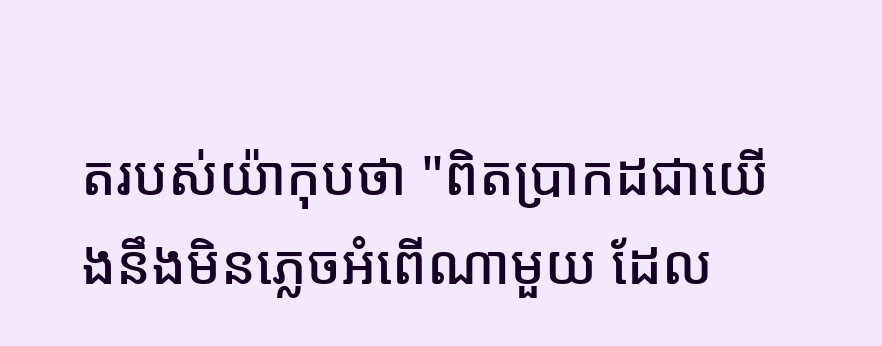តរបស់យ៉ាកុបថា "ពិតប្រាកដជាយើងនឹងមិនភ្លេចអំពើណាមួយ ដែល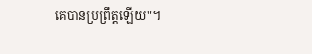គេបានប្រព្រឹត្តឡើយ"។